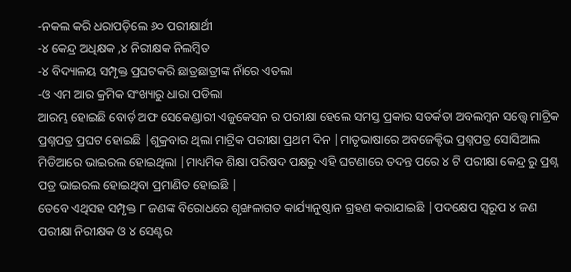-ନକଲ କରି ଧରାପଡ଼ିଲେ ୬୦ ପରୀକ୍ଷାର୍ଥୀ
-୪ କେନ୍ଦ୍ର ଅଧିକ୍ଷକ ,୪ ନିରୀକ୍ଷକ ନିଲମ୍ବିତ
-୪ ବିଦ୍ୟାଳୟ ସମ୍ପୃକ୍ତ ପ୍ରଘଟକରି ଛାତ୍ରଛାତ୍ରୀଙ୍କ ନାଁରେ ଏତଲା
-ଓ ଏମ ଆର କ୍ରମିକ ସଂଖ୍ୟାରୁ ଧାରା ପଡିଲା
ଆରମ୍ଭ ହୋଇଛି ବୋର୍ଡ଼ ଅଫ ସେକେଣ୍ଡାରୀ ଏଜୁକେସନ ର ପରୀକ୍ଷା ହେଲେ ସମସ୍ତ ପ୍ରକାର ସତର୍କତା ଅବଲମ୍ବନ ସତ୍ତ୍ୱେ ମାଟ୍ରିକ ପ୍ରଶ୍ନପତ୍ର ପ୍ରଘଟ ହୋଇଛି |ଶୁକ୍ରବାର ଥିଲା ମାଟ୍ରିକ ପରୀକ୍ଷା ପ୍ରଥମ ଦିନ |ମାତୃଭାଷାରେ ଅବଜେକ୍ଟିଭ ପ୍ରଶ୍ନପତ୍ର ସୋସିଆଲ ମିଡିଆରେ ଭାଇରଲ ହୋଇଥିଲା |ମାଧ୍ୟମିକ ଶିକ୍ଷା ପରିଷଦ ପକ୍ଷରୁ ଏହି ଘଟଣାରେ ତଦନ୍ତ ପରେ ୪ ଟି ପରୀକ୍ଷା କେନ୍ଦ୍ର ରୁ ପ୍ରଶ୍ନ ପତ୍ର ଭାଇରଲ ହୋଇଥିବା ପ୍ରମାଣିତ ହୋଇଛି |
ତେବେ ଏଥିସହ ସମ୍ପୃକ୍ତ ୮ ଜଣଙ୍କ ବିରୋଧରେ ଶୃଙ୍ଖଳାଗତ କାର୍ଯ୍ୟାନୁଷ୍ଠାନ ଗ୍ରହଣ କରାଯାଇଛି |ପଦକ୍ଷେପ ସ୍ୱରୂପ ୪ ଜଣ ପରୀକ୍ଷା ନିରୀକ୍ଷକ ଓ ୪ ସେଣ୍ଟର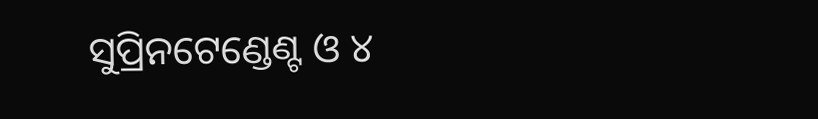ସୁପ୍ରିନଟେଣ୍ଡେଣ୍ଟ ଓ ୪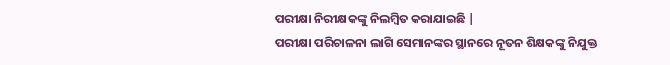ପରୀକ୍ଷା ନିରୀକ୍ଷକଙ୍କୁ ନିଲମ୍ବିତ କରାଯାଇଛି |
ପରୀକ୍ଷା ପରିଚାଳନା ଲାଗି ସେମାନଙ୍କର ସ୍ଥାନରେ ନୂତନ ଶିକ୍ଷକଙ୍କୁ ନିଯୁକ୍ତ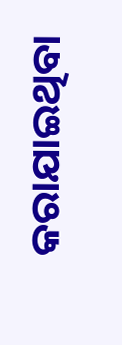କରାଯାଇଥିବା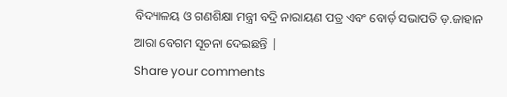ବିଦ୍ୟାଳୟ ଓ ଗଣଶିକ୍ଷା ମନ୍ତ୍ରୀ ବଦ୍ରି ନାରାୟଣ ପତ୍ର ଏବଂ ବୋର୍ଡ଼ ସଭାପତି ଡ଼.ଜାହାନ ଆରା ବେଗମ ସୂଚନା ଦେଇଛନ୍ତି |
Share your comments